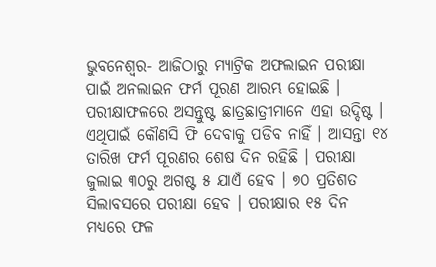ଭୁବନେଶ୍ୱର- ଆଜିଠାରୁ ମ୍ୟାଟ୍ରିକ ଅଫଲାଇନ ପରୀକ୍ଷା ପାଇଁ ଅନଲାଇନ ଫର୍ମ ପୂରଣ ଆରମ୍ଭ ହୋଇଛି । ପରୀକ୍ଷାଫଳରେ ଅସନ୍ତୁଷ୍ଟ ଛାତ୍ରଛାତ୍ରୀମାନେ ଏହା ଉଦ୍ଦିଷ୍ଟ । ଏଥିପାଇଁ କୌଣସି ଫି ଦେବାକୁ ପଡିବ ନାହିଁ । ଆସନ୍ତା ୧୪ ତାରିଖ ଫର୍ମ ପୂରଣର ଶେଷ ଦିନ ରହିଛି । ପରୀକ୍ଷା ଜୁଲାଇ ୩୦ରୁ ଅଗଷ୍ଟ ୫ ଯାଏଁ ହେବ । ୭୦ ପ୍ରତିଶତ ସିଲାବସରେ ପରୀକ୍ଷା ହେବ । ପରୀକ୍ଷାର ୧୫ ଦିନ ମଧ୍ୟରେ ଫଳ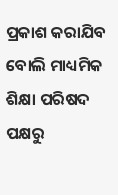ପ୍ରକାଶ କରାଯିବ ବୋଲି ମାଧ୍ୟମିକ ଶିକ୍ଷା ପରିଷଦ ପକ୍ଷରୁ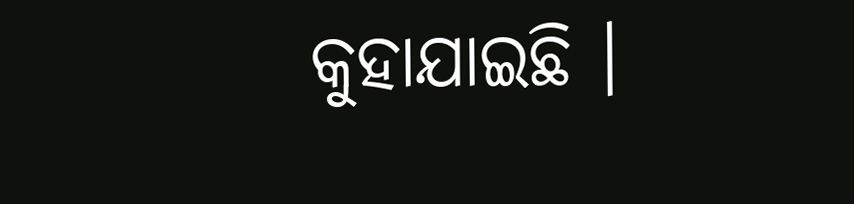କୁହାଯାଇଛି ।